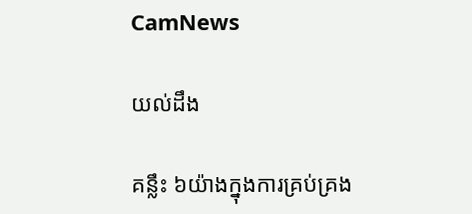CamNews

យល់ដឹង

គន្លឹះ ៦យ៉ាងក្នុងការគ្រប់គ្រង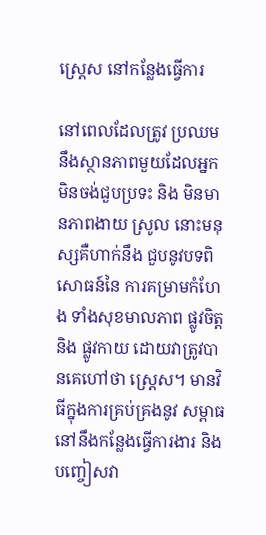ស្ត្រេស នៅកន្លែងធ្វើការ

នៅពេលដែលត្រូវ ប្រឈមនឹងស្ថានភាពមួយដែលអ្នកមិនចង់ជួបប្រទះ និង មិនមានភាពងាយ ស្រូល នោះមនុស្សគឺហាក់នឹង ជួបនូវបទពិសោធន៍នៃ ការគម្រាមកំហែង ទាំងសុខមាលភាព ផ្លូវចិត្ត និង ផ្លូវកាយ ដោយវាត្រូវបានគេហៅថា ស្ត្រេស។ មានវិធីក្នុងការគ្រប់គ្រងនូវ សម្ពាធនៅនឹងកន្លែងធ្វើការងារ និង បញ្ចៀសវា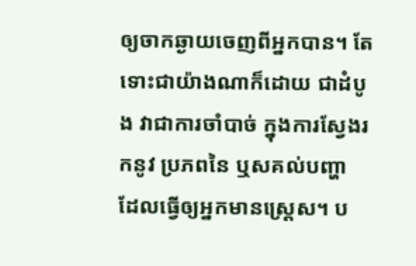ឲ្យចាកឆ្ងាយចេញពីអ្នកបាន។ តែទោះជាយ៉ាងណាក៏ដោយ ជាដំបូង វាជាការចាំបាច់ ក្នុងការស្វែងរកនូវ ប្រភពនៃ ឬសគល់បញ្ហា ដែលធ្វើឲ្យអ្នកមានស្ត្រេស។ ប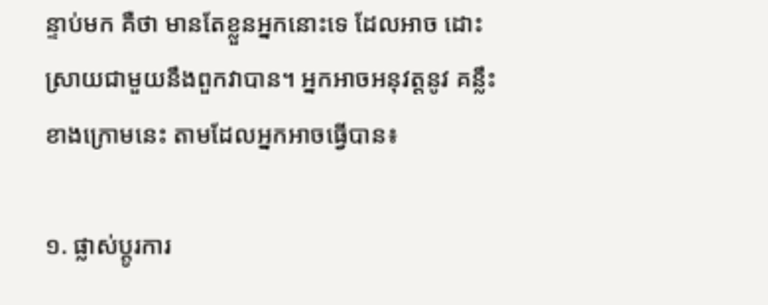ន្ទាប់មក គឺថា មានតែខ្លួនអ្នកនោះទេ ដែលអាច ដោះស្រាយជាមួយនឹងពួកវាបាន។ អ្នកអាចអនុវត្តនូវ គន្លឹះខាងក្រោមនេះ តាមដែលអ្នកអាចធ្វើបាន៖

១. ផ្លាស់ប្តូរការ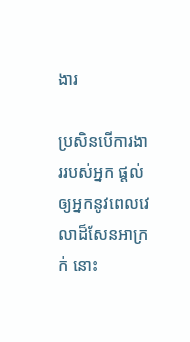ងារ

ប្រសិនបើការងាររបស់អ្នក ផ្តល់ឲ្យអ្នកនូវពេលវេលាដ៏សែនអាក្រក់ នោះ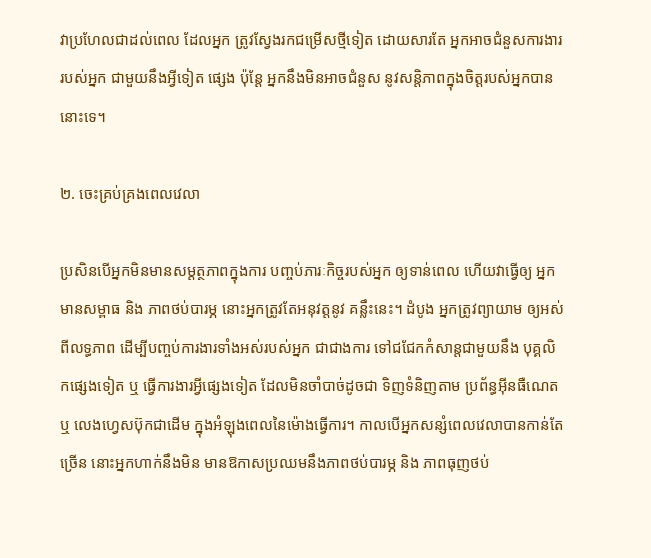វាប្រហែលជាដល់ពេល ដែលអ្នក ត្រូវស្វែងរកជម្រើសថ្មីទៀត ដោយសារតែ អ្នកអាចជំនួសការងាររបស់អ្នក ជាមួយនឹងអ្វីទៀត ផ្សេង ប៉ុន្តែ អ្នកនឹងមិនអាចជំនួស នូវសន្តិភាពក្នុងចិត្តរបស់អ្នកបាននោះទេ។

២. ចេះគ្រប់គ្រងពេលវេលា

ប្រសិនបើអ្នកមិនមានសម្តត្ថភាពក្នុងការ បញ្ចប់ភារៈកិច្ចរបស់អ្នក ឲ្យទាន់ពេល ហើយវាធ្វើឲ្យ អ្នកមានសម្ពាធ និង ភាពថប់បារម្ភ នោះអ្នកត្រូវតែអនុវត្តនូវ គន្លឹះនេះ។ ដំបូង អ្នកត្រូវព្យាយាម ឲ្យអស់ពីលទ្ធភាព ដើម្បីបញ្ចប់ការងារទាំងអស់របស់អ្នក ជាជាងការ ទៅជជែកកំសាន្តជាមួយនឹង បុគ្គលិកផ្សេងទៀត ឬ ធ្វើការងារអ្វីផ្សេងទៀត ដែលមិនចាំបាច់ដូចជា ទិញទំនិញតាម ប្រព័ន្ធអ៊ីនធឺណេត ឬ លេងហ្វេសប៊ុកជាដើម ក្នុងអំឡុងពេលនៃម៉ោងធ្វើការ។ កាលបើអ្នកសន្សំពេលវេលាបានកាន់តែ ច្រើន នោះអ្នកហាក់នឹងមិន មានឱកាសប្រឈមនឹងភាពថប់បារម្ភ និង ភាពធុញថប់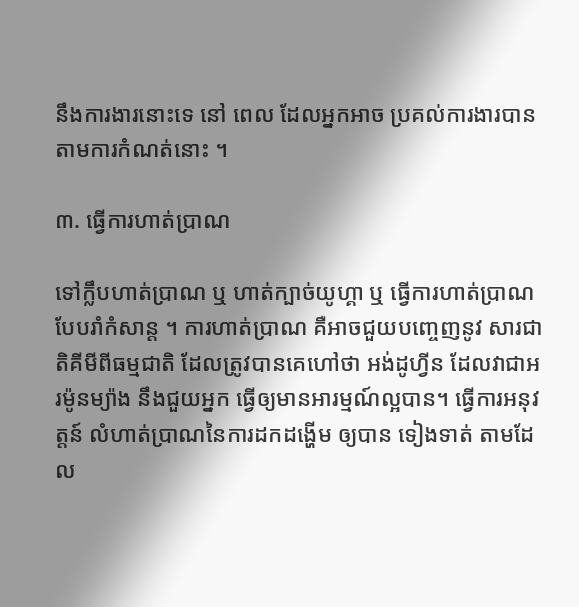នឹងការងារនោះទេ នៅ ពេល ដែលអ្នកអាច ប្រគល់ការងារបានតាមការកំណត់នោះ ។

៣. ធ្វើការហាត់ប្រាណ

ទៅក្លឹបហាត់ប្រាណ ឬ ហាត់ក្បាច់យូហ្គា ឬ ធ្វើការហាត់ប្រាណបែបរាំកំសាន្ត ។ ការហាត់ប្រាណ គឺអាចជួយបញ្ចេញនូវ សារជាតិគីមីពីធម្មជាតិ ដែលត្រូវបានគេហៅថា អង់ដូហ្វីន ដែលវាជាអរម៉ូនម្យ៉ាង នឹងជួយអ្នក ធ្វើឲ្យមានអារម្មណ៍ល្អបាន។ ធ្វើការអនុវត្តន៍ លំហាត់ប្រាណនៃការដកដង្ហើម ឲ្យបាន ទៀងទាត់ តាមដែល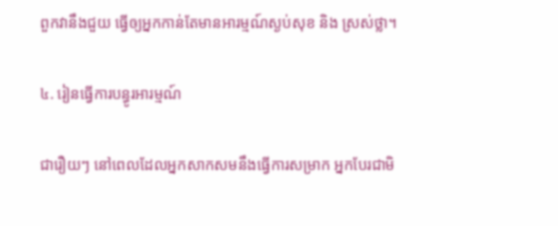ពួកវានឹងជួយ ធ្វើឲ្យអ្នកកាន់តែមានអារម្មណ៍ស្ងប់សុខ និង ស្រស់ថ្លា។

៤. រៀនធ្វើការបន្ធូរអារម្មណ៍

ជារឿយៗ នៅពេលដែលអ្នកសាកសមនឹងធ្វើការសម្រាក អ្នកបែរជាមិ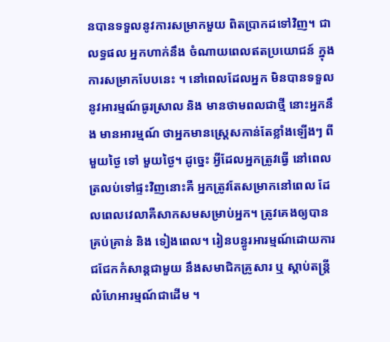នបានទទួលនូវការសម្រាកមួយ ពិតប្រាកដទៅវិញ។ ជាលទ្ធផល អ្នកហាក់នឹង ចំណាយពេលឥតប្រយោជន៍ ក្នុងការសម្រាកបែបនេះ ។ នៅពេលដែលអ្នក មិនបានទទួលនូវអារម្មណ៍ធូរស្រាល និង មានថាមពលជាថ្មី នោះអ្នកនឹង មានអារម្មណ៍ ថាអ្នកមានស្ត្រេសកាន់តែខ្លាំងឡើងៗ ពីមួយថ្ងៃ ទៅ មួយថ្ងៃ។ ដូច្នេះ អ្វីដែលអ្នកត្រូវធ្វើ នៅពេលត្រលប់ទៅផ្ទះវិញនោះគឺ អ្នកត្រូវតែសម្រាកនៅពេល ដែលពេលវេលាគឺសាកសមសម្រាប់អ្នក។ ត្រូវគេងឲ្យបានគ្រប់គ្រាន់ និង ទៀងពេល។ រៀនបន្ធូរអារម្មណ៍ដោយការ ជជែកកំសាន្តជាមួយ នឹងសមាជិកគ្រូសារ ឬ ស្តាប់តន្ត្រីលំហែអារម្មណ៍ជាដើម ។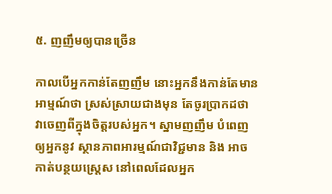៥. ញញឹមឲ្យបានច្រើន

កាលបើអ្នកកាន់តែញញឹម នោះអ្នកនឹងកាន់តែមានអាម្មណ៍ថា ស្រស់ស្រាយជាងមុន តែចូរប្រាកដថា វាចេញពីក្នុងចិត្តរបស់អ្នក។ ស្នាមញញឹម បំពេញឲ្យអ្នកនូវ ស្ថានភាពអារម្មណ៍ជាវិជ្ជមាន និង អាច កាត់បន្ថយស្ត្រេស នៅពេលដែលអ្នក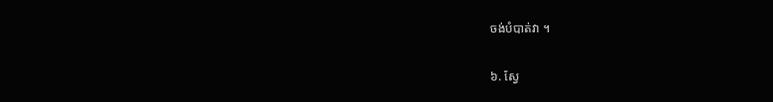ចង់បំបាត់វា ។

៦. ស្វែ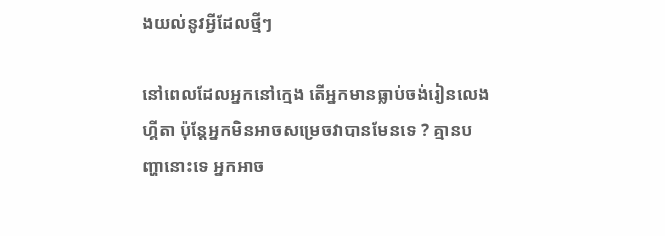ងយល់នូវអ្វីដែលថ្មីៗ

នៅពេលដែលអ្នកនៅក្មេង តើអ្នកមានធ្លាប់ចង់រៀនលេងហ្គីតា ប៉ុន្តែអ្នកមិនអាចសម្រេចវាបានមែនទេ ? គ្មានបញ្ហានោះទេ អ្នកអាច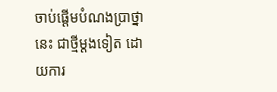ចាប់ផ្តើមបំណងប្រាថ្នានេះ ជាថ្មីម្តងទៀត ដោយការ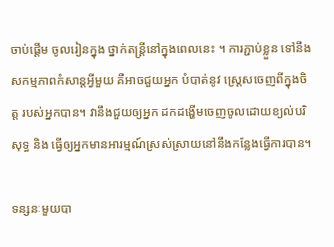ចាប់ផ្តើម ចូលរៀនក្នុង ថ្នាក់តន្ត្រីនៅក្នុងពេលនេះ ។ ការភ្ជាប់ខ្លួន ទៅនឹងសកម្មភាពកំសាន្តអ្វីមួយ គឺអាចជួយអ្នក បំបាត់នូវ ស្ត្រេសចេញពីក្នុងចិត្ត របស់អ្នកបាន។ វានឹងជួយឲ្យអ្នក ដកដង្ហើមចេញចូលដោយខ្យល់បរិសុទ្ធ និង ធ្វើឲ្យអ្នកមានអារម្មណ៍ស្រស់ស្រាយនៅនឹងកន្លែងធ្វើការបាន។

ទន្សនៈមួយបា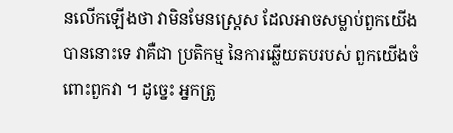នលើកឡើងថា វាមិនមែនស្ត្រេស ដែលអាចសម្លាប់ពួកយើងបាននោះទេ វាគឺជា ប្រតិកម្ម នៃការឆ្លើយតបរបស់ ពួកយើងចំពោះពួកវា ។ ដូច្នេះ អ្នកត្រូ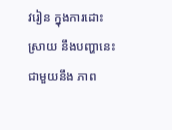វរៀន ក្នុងការដោះស្រាយ នឹងបញ្ហានេះ ជាមួយនឹង ភាព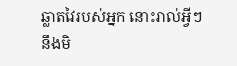ឆ្លាតវៃរបស់អ្នក នោះរាល់អ្វីៗ នឹងមិ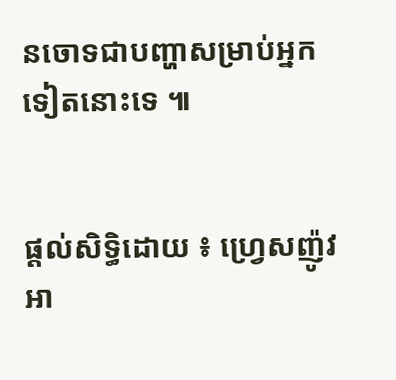នចោទជាបញ្ហាសម្រាប់អ្នកទៀតនោះទេ ៕


ផ្តល់សិទ្ធិដោយ ៖ ហ្រ្វេសញ៉ូវអា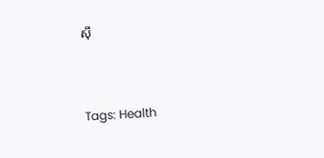សុី


Tags: Health